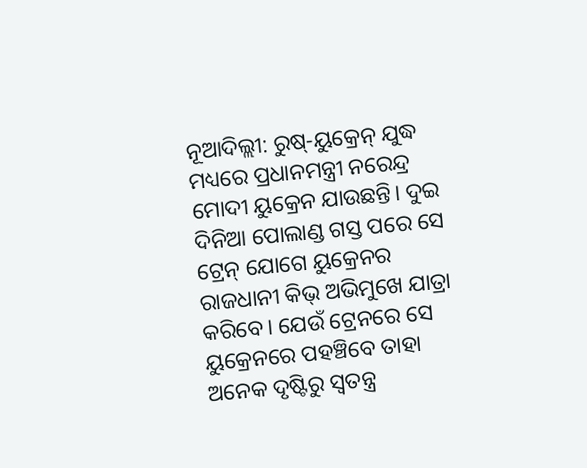ନୂଆଦିଲ୍ଲୀ: ରୁଷ୍-ୟୁକ୍ରେନ୍ ଯୁଦ୍ଧ ମଧ୍ୟରେ ପ୍ରଧାନମନ୍ତ୍ରୀ ନରେନ୍ଦ୍ର ମୋଦୀ ୟୁକ୍ରେନ ଯାଉଛନ୍ତି। ଦୁଇ ଦିନିଆ ପୋଲାଣ୍ଡ ଗସ୍ତ ପରେ ସେ ଟ୍ରେନ୍ ଯୋଗେ ୟୁକ୍ରେନର ରାଜଧାନୀ କିଭ୍ ଅଭିମୁଖେ ଯାତ୍ରା କରିବେ। ଯେଉଁ ଟ୍ରେନରେ ସେ ୟୁକ୍ରେନରେ ପହଞ୍ଚିବେ ତାହା ଅନେକ ଦୃଷ୍ଟିରୁ ସ୍ୱତନ୍ତ୍ର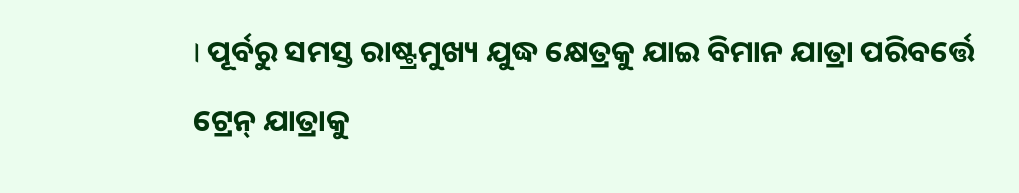। ପୂର୍ବରୁ ସମସ୍ତ ରାଷ୍ଟ୍ରମୁଖ୍ୟ ଯୁଦ୍ଧ କ୍ଷେତ୍ରକୁ ଯାଇ ବିମାନ ଯାତ୍ରା ପରିବର୍ତ୍ତେ ଟ୍ରେନ୍ ଯାତ୍ରାକୁ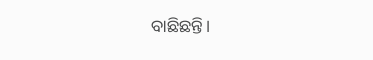ବାଛିଛନ୍ତି।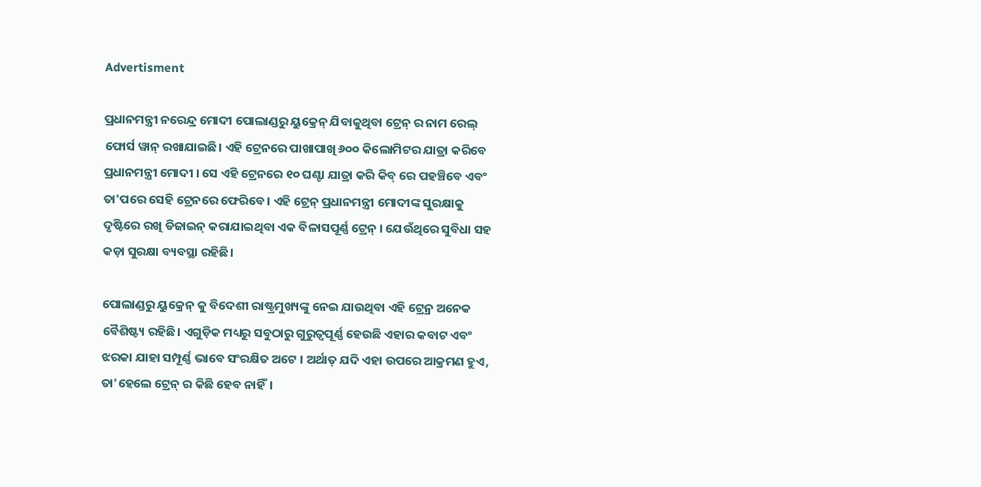Advertisment

ପ୍ରଧାନମନ୍ତ୍ରୀ ନରେନ୍ଦ୍ର ମୋଦୀ ପୋଲାଣ୍ଡରୁ ୟୁକ୍ରେନ୍ ଯିବାକୁଥିବା ଟ୍ରେନ୍ ର ନାମ ରେଲ୍ ଫୋର୍ସ ୱାନ୍ ରଖାଯାଇଛି। ଏହି ଟ୍ରେନରେ ପାଖାପାଖି ୬୦୦ କିଲୋମିଟର ଯାତ୍ରା କରିବେ ପ୍ରଧାନମନ୍ତ୍ରୀ ମୋଦୀ । ସେ ଏହି ଟ୍ରେନରେ ୧୦ ଘଣ୍ଟା ଯାତ୍ରା କରି କିବ୍ ରେ ପହଞ୍ଚିବେ ଏବଂ ତା'ପରେ ସେହି ଟ୍ରେନରେ ଫେରିବେ। ଏହି ଟ୍ରେନ୍ ପ୍ରଧାନମନ୍ତ୍ରୀ ମୋଦୀଙ୍କ ସୁରକ୍ଷାକୁ ଦୃଷ୍ଟିରେ ରଖି ଡିଜାଇନ୍ କରାଯାଇଥିବା ଏକ ବିଳାସପୂର୍ଣ୍ଣ ଟ୍ରେନ୍ । ଯେଉଁଥିରେ ସୁବିଧା ସହ କଡ଼ା ସୁରକ୍ଷା ବ୍ୟବସ୍ଥା ରହିଛି।

ପୋଲାଣ୍ଡରୁ ୟୁକ୍ରେନ୍ କୁ ବିଦେଶୀ ରାଷ୍ଟ୍ରମୁଖ୍ୟଙ୍କୁ ନେଇ ଯାଉଥିବା ଏହି ଟ୍ରେନ୍ର ଅନେକ ବୈଶିଷ୍ଟ୍ୟ ରହିଛି। ଏଗୁଡ଼ିକ ମଧ୍ୟରୁ ସବୁଠାରୁ ଗୁରୁତ୍ୱପୂର୍ଣ୍ଣ ହେଉଛି ଏହାର କବାଟ ଏବଂ ଝରକା ଯାହା ସମ୍ପୂର୍ଣ୍ଣ ଭାବେ ସଂରକ୍ଷିତ ଅଟେ । ଅର୍ଥାତ୍ ଯଦି ଏହା ଉପରେ ଆକ୍ରମଣ ହୁଏ, ତା'ହେଲେ ଟ୍ରେନ୍ ର କିଛି ହେବ ନାହିଁ।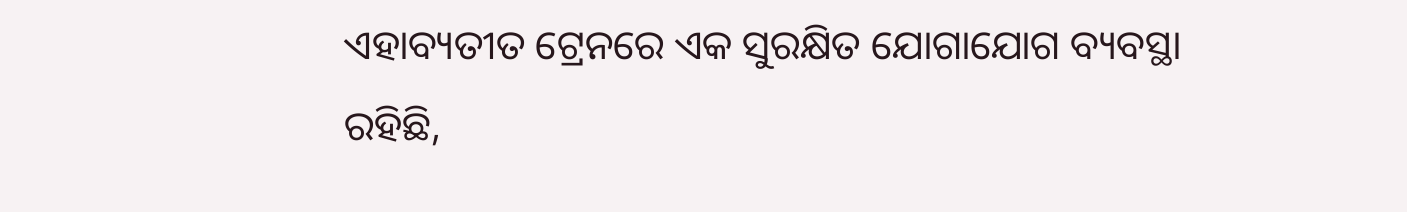ଏହାବ୍ୟତୀତ ଟ୍ରେନରେ ଏକ ସୁରକ୍ଷିତ ଯୋଗାଯୋଗ ବ୍ୟବସ୍ଥା ରହିଛି,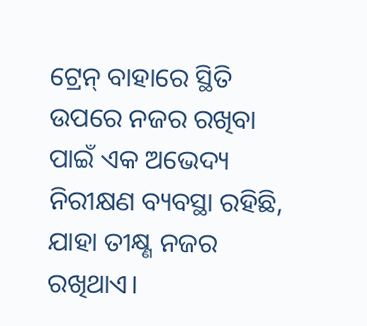ଟ୍ରେନ୍ ବାହାରେ ସ୍ଥିତି ଉପରେ ନଜର ରଖିବା ପାଇଁ ଏକ ଅଭେଦ୍ୟ ନିରୀକ୍ଷଣ ବ୍ୟବସ୍ଥା ରହିଛି, ଯାହା ତୀକ୍ଷ୍ଣ ନଜର ରଖିଥାଏ।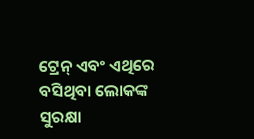ଟ୍ରେନ୍ ଏବଂ ଏଥିରେ ବସିଥିବା ଲୋକଙ୍କ ସୁରକ୍ଷା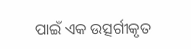ପାଇଁ ଏକ ଉତ୍ସର୍ଗୀକୃତ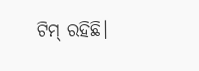ଟିମ୍ ରହିଛି।